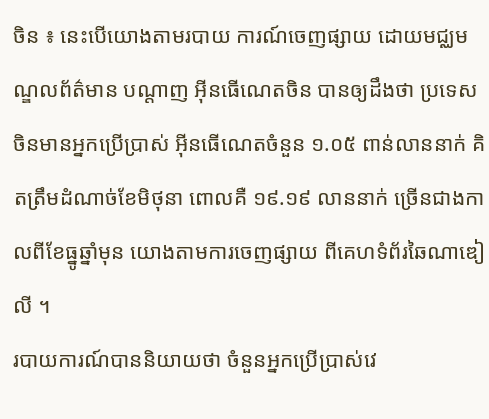ចិន ៖ នេះបើយោងតាមរបាយ ការណ៍ចេញផ្សាយ ដោយមជ្ឈមណ្ឌលព័ត៌មាន បណ្តាញ អ៊ីនធើណេតចិន បានឲ្យដឹងថា ប្រទេសចិនមានអ្នកប្រើប្រាស់ អ៊ីនធើណេតចំនួន ១.០៥ ពាន់លាននាក់ គិតត្រឹមដំណាច់ខែមិថុនា ពោលគឺ ១៩.១៩ លាននាក់ ច្រើនជាងកាលពីខែធ្នូឆ្នាំមុន យោងតាមការចេញផ្សាយ ពីគេហទំព័រឆៃណាឌៀលី ។
របាយការណ៍បាននិយាយថា ចំនួនអ្នកប្រើប្រាស់វេ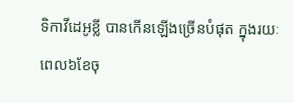ទិកាវីដេអូខ្លី បានកើនឡើងច្រើនបំផុត ក្នុងរយៈពេល៦ខែចុ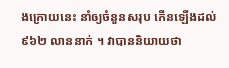ងក្រោយនេះ នាំឲ្យចំនួនសរុប កើនឡើងដល់ ៩៦២ លាននាក់ ។ វាបាននិយាយថា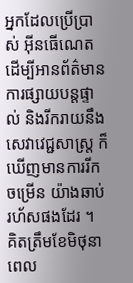អ្នកដែលប្រើប្រាស់ អ៊ីនធើណេត ដើម្បីអានព័ត៌មាន ការផ្សាយបន្តផ្ទាល់ និងរីករាយនឹងសេវាវេជ្ជសាស្រ្ត ក៏ឃើញមានការរីកចម្រើន យ៉ាងឆាប់រហ័សផងដែរ ។
គិតត្រឹមខែមិថុនា ពេល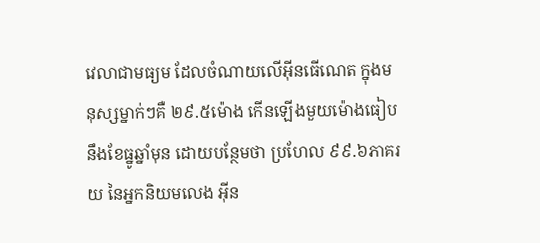វេលាជាមធ្យម ដែលចំណាយលើអ៊ីនធើណេត ក្នុងមនុស្សម្នាក់ៗគឺ ២៩.៥ម៉ោង កើនឡើងមួយម៉ោងធៀបនឹងខែធ្នូឆ្នាំមុន ដោយបន្ថែមថា ប្រហែល ៩៩.៦ភាគរយ នៃអ្នកនិយមលេង អ៊ីន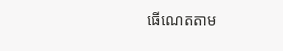ធើណេតតាម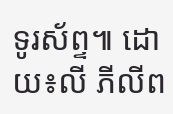ទូរស័ព្ទ៕ ដោយ៖លី ភីលីព